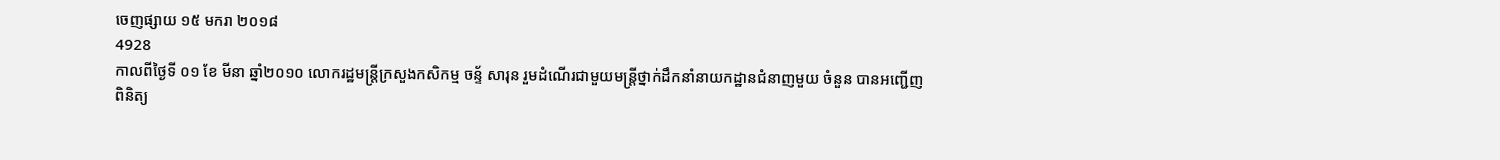ចេញផ្សាយ ១៥ មករា ២០១៨
4928
កាលពីថៃ្ងទី ០១ ខែ មីនា ឆ្នាំ២០១០ លោករដ្ឋមន្ត្រីក្រសួងកសិកម្ម ចន្ទ័ សារុន រួមដំណើរជាមួយមន្ត្រីថ្នាក់ដឹកនាំនាយកដ្ឋានជំនាញមួយ ចំនួន បានអញ្ជើញពិនិត្យ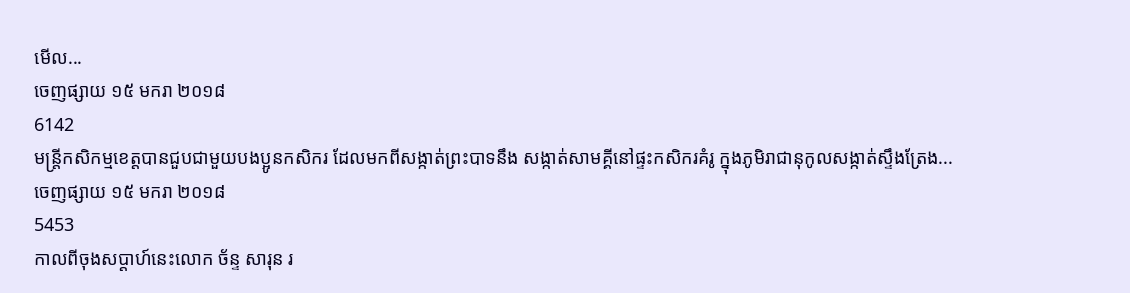មើល...
ចេញផ្សាយ ១៥ មករា ២០១៨
6142
មន្ត្រីកសិកម្មខេត្តបានជួបជាមួយបងប្អូនកសិករ ដែលមកពីសង្កាត់ព្រះបាទនឹង សង្កាត់សាមគ្គីនៅផ្ទះកសិករគំរូ ក្នុងភូមិរាជានុកូលសង្កាត់ស្ទឹងត្រែង...
ចេញផ្សាយ ១៥ មករា ២០១៨
5453
កាលពីចុងសប្តាហ៍នេះលោក ច័ន្ទ សារុន រ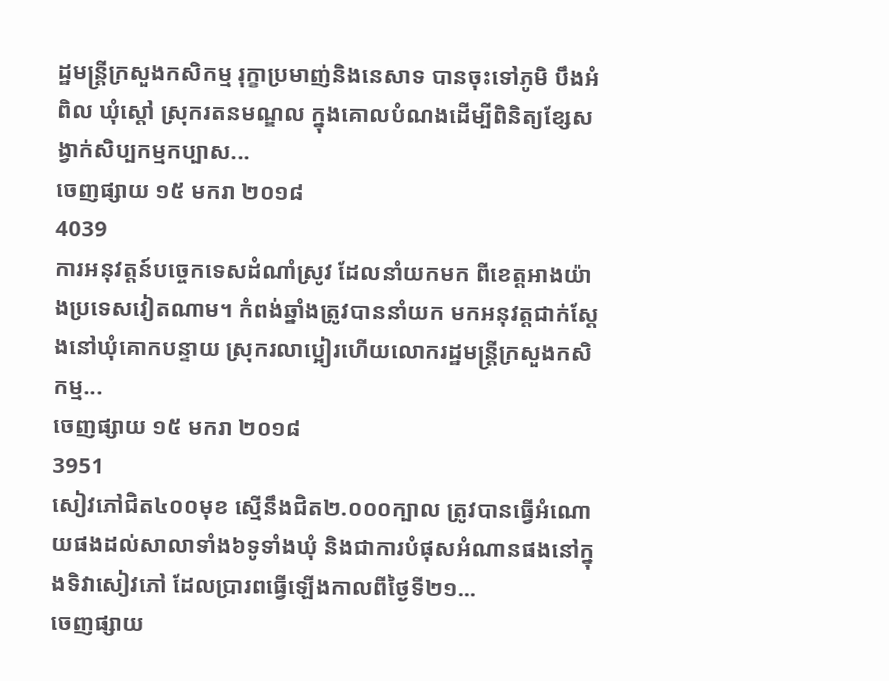ដ្ឋមន្ត្រីក្រសួងកសិកម្ម រុក្ខាប្រមាញ់និងនេសាទ បានចុះទៅភូមិ បឹងអំពិល ឃុំស្ដៅ ស្រុករតនមណ្ឌល ក្នុងគោលបំណងដើម្បីពិនិត្យខ្សែសង្វាក់សិប្បកម្មកប្បាស...
ចេញផ្សាយ ១៥ មករា ២០១៨
4039
ការអនុវត្តន៍បច្ចេកទេសដំណាំស្រូវ ដែលនាំយកមក ពីខេត្តអាងយ៉ាងប្រទេសវៀតណាម។ កំពង់ឆ្នាំងត្រូវបាននាំយក មកអនុវត្តជាក់សែ្តងនៅឃុំគោកបន្ទាយ ស្រុករលាប្អៀរហើយលោករដ្ឋមន្ត្រីក្រសួងកសិកម្ម...
ចេញផ្សាយ ១៥ មករា ២០១៨
3951
សៀវភៅជិត៤០០មុខ សើ្មនឹងជិត២.០០០ក្បាល ត្រូវបានធ្វើអំណោយផងដល់សាលាទាំង៦ទូទាំងឃុំ និងជាការបំផុសអំណានផងនៅក្នុងទិវាសៀវភៅ ដែលប្រារពធ្វើឡើងកាលពីថៃ្ងទី២១...
ចេញផ្សាយ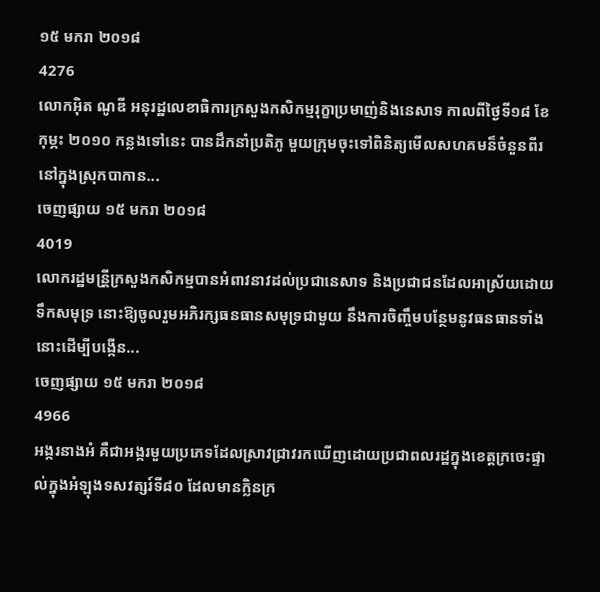១៥ មករា ២០១៨
4276
លោកអ៊ិត ណូឌី អនុរដ្ឋលេខាធិការក្រសួងកសិកម្មរុក្ខាប្រមាញ់និងនេសាទ កាលពីថ្ងៃទី១៨ ខែកុម្ភះ ២០១០ កន្លងទៅនេះ បានដឹកនាំប្រតិភូ មួយក្រុមចុះទៅពិនិត្យមើលសហគមន៏ចំនួនពីរនៅក្នុងស្រុកបាកាន...
ចេញផ្សាយ ១៥ មករា ២០១៨
4019
លោករដ្ឋមន្រី្តក្រសួងកសិកម្មបានអំពាវនាវដល់ប្រជានេសាទ និងប្រជាជនដែលអាស្រ័យដោយទឹកសមុទ្រ នោះឱ្យចូលរួមអភិរក្សធនធានសមុទ្រជាមួយ នឹងការចិញ្ចឹមបនែ្ថមនូវធនធានទាំងនោះដើម្បីបង្កើន...
ចេញផ្សាយ ១៥ មករា ២០១៨
4966
អង្ករនាងអំ គឺជាអង្ករមួយប្រភេទដែលស្រាវជ្រាវរកឃើញដោយប្រជាពលរដ្ឋក្នុងខេត្តក្រចេះផ្ទាល់ក្នុងអំឡុងទសវត្សរ៍ទី៨០ ដែលមានក្លិនក្រ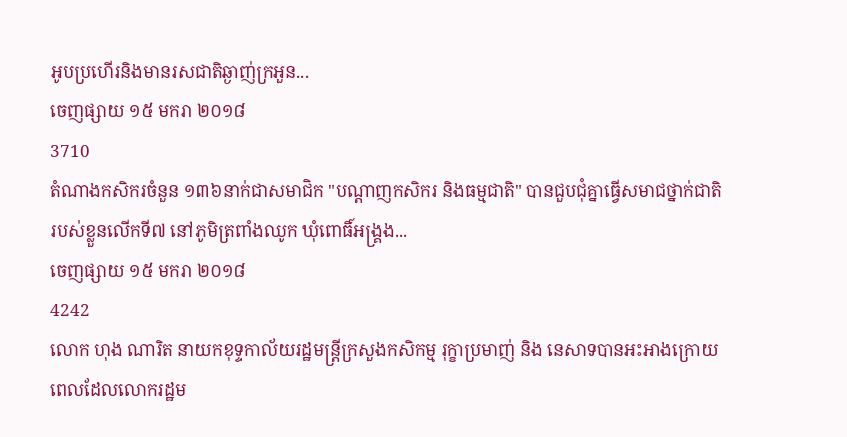អូបប្រហើរនិងមានរសជាតិឆ្ងាញ់ក្រអួន...
ចេញផ្សាយ ១៥ មករា ២០១៨
3710
តំណាងកសិករចំនួន ១៣៦នាក់ជាសមាជិក "បណ្តាញកសិករ និងធម្មជាតិ" បានជួបជុំគ្នាធ្វើសមាជថ្នាក់ជាតិរបស់ខ្លួនលើកទី៧ នៅភូមិត្រពាំងឈូក ឃុំពោធិ៍អង្គ្រង...
ចេញផ្សាយ ១៥ មករា ២០១៨
4242
លោក ហុង ណារិត នាយកខុទ្ទកាល័យរដ្ឋមន្រ្តីក្រសួងកសិកម្ម រុក្ខាប្រមាញ់ និង នេសាទបានអះអាងក្រោយពេលដែលលោករដ្ឋម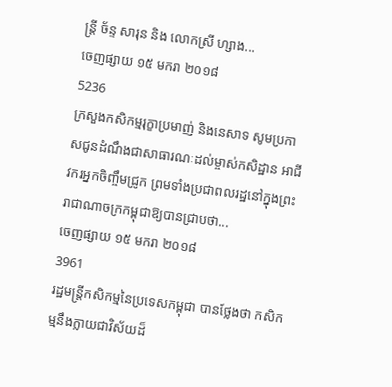ន្ត្រី ច័ន្ទ សារុន និង លោកស្រី ហ្សាង...
ចេញផ្សាយ ១៥ មករា ២០១៨
5236
ក្រសួងកសិកម្មរុក្ខាប្រមាញ់ និងនេសាទ សូមប្រកាសជូនដំណឹងជាសាធារណៈដល់ម្ចាស់កសិដ្ឋាន អាជីវករអ្នកចិញ្ចឹមជ្រូក ព្រមទាំងប្រជាពលរដ្ឋនៅក្នុងព្រះរាជាណាចក្រកម្ពុជាឱ្យបានជ្រាបថា...
ចេញផ្សាយ ១៥ មករា ២០១៨
3961
រដ្ឋមន្ត្រីកសិកម្មនៃប្រទេសកម្ពុជា បានថ្លែងថា កសិកម្មនឹងក្លាយជាវិស័យដ៏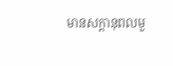មានសក្តានុពលមួ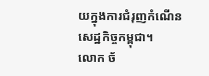យក្នុងការជំរុញកំណើនសេដ្ឋកិច្ចកម្ពុជា។
លោក ច័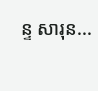ន្ទ សារុន...